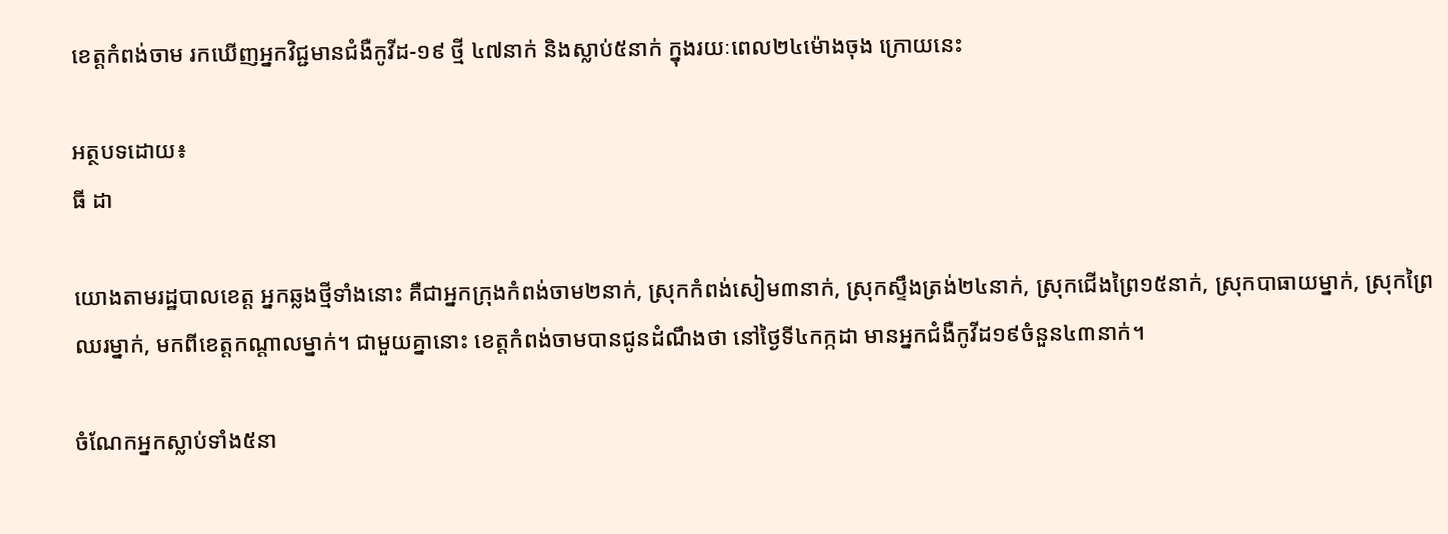ខេត្តកំពង់ចាម រកឃើញអ្នកវិជ្ជមានជំងឺកូវីដ-១៩ ថ្មី ៤៧នាក់ និងស្លាប់៥នាក់ ក្នុងរយៈពេល២៤ម៉ោងចុង ក្រោយនេះ

អត្ថបទដោយ៖
ធី ដា

យោងតាមរដ្ឋបាលខេត្ត អ្នកឆ្លងថ្មីទាំងនោះ គឺជាអ្នកក្រុងកំពង់ចាម២នាក់, ស្រុកកំពង់សៀម៣នាក់, ស្រុកស្ទឹងត្រង់២៤នាក់, ស្រុកជើងព្រៃ១៥នាក់, ស្រុកបាធាយម្នាក់, ស្រុកព្រៃឈរម្នាក់, មកពីខេត្តកណ្ដាលម្នាក់។ ជាមួយគ្នានោះ ខេត្តកំពង់ចាមបានជូនដំណឹងថា នៅថ្ងៃទី៤កក្កដា មានអ្នកជំងឺកូវីដ១៩ចំនួន៤៣នាក់។

ចំណែកអ្នកស្លាប់ទាំង៥នា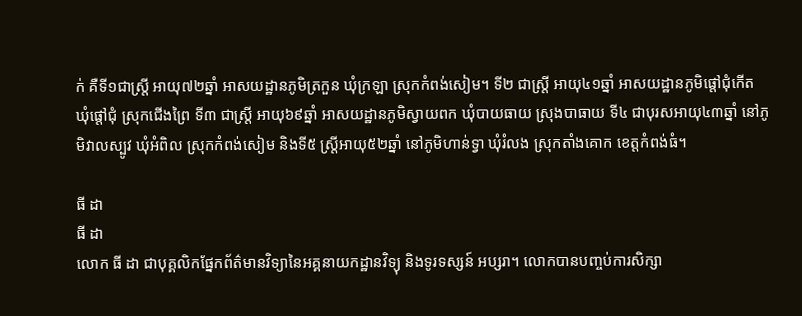ក់ គឺទី១ជាស្ត្រី អាយុ៧២ឆ្នាំ អាសយដ្ឋានភូមិត្រកួន ឃុំក្រឡា ស្រុកកំពង់សៀម។ ទី២ ជាស្ត្រី អាយុ៤១ឆ្នាំ អាសយដ្ឋានភូមិផ្ដៅជុំកើត ឃុំផ្ដៅជុំ ស្រុកជើងព្រៃ ទី៣ ជាស្ត្រី អាយុ៦៩ឆ្នាំ អាសយដ្ឋានភូមិស្វាយពក ឃុំបាយធាយ ស្រុងបាធាយ ទី៤ ជាបុរសអាយុ៤៣ឆ្នាំ នៅភូមិវាលស្បូវ ឃុំអំពិល ស្រុកកំពង់សៀម និងទី៥ ស្ត្រីអាយុ៥២ឆ្នាំ នៅភូមិហាន់ទ្វា ឃុំរំលង ស្រុកតាំងគោក ខេត្តកំពង់ធំ។

ធី ដា
ធី ដា
លោក ធី ដា ជាបុគ្គលិកផ្នែកព័ត៌មានវិទ្យានៃអគ្គនាយកដ្ឋានវិទ្យុ និងទូរទស្សន៍ អប្សរា។ លោកបានបញ្ចប់ការសិក្សា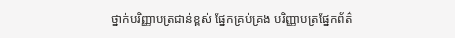ថ្នាក់បរិញ្ញាបត្រជាន់ខ្ពស់ ផ្នែកគ្រប់គ្រង បរិញ្ញាបត្រផ្នែកព័ត៌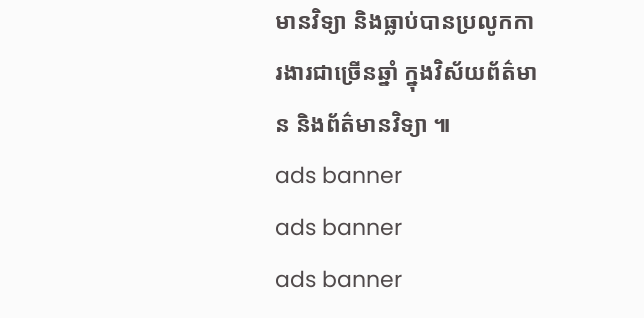មានវិទ្យា និងធ្លាប់បានប្រលូកការងារជាច្រើនឆ្នាំ ក្នុងវិស័យព័ត៌មាន និងព័ត៌មានវិទ្យា ៕
ads banner
ads banner
ads banner